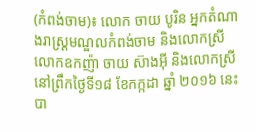(កំពង់ចាម)៖ លោក ចាយ បូរិន អ្នកតំណាងរាស្រ្តមណ្ឌលកំពង់ចាម និងលោកស្រី លោកឧកញ៉ា ចាយ ស៊ាងអុី និងលោកស្រី នៅព្រឹកថ្ងៃទី១៨ ខែកក្កដា ឆ្នាំ ២០១៦ នេះ បា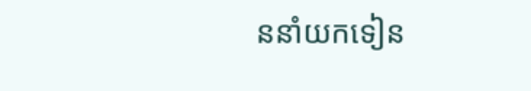ននាំយកទៀន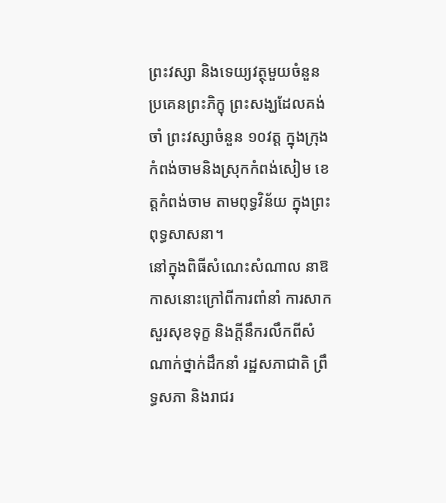ព្រះវស្សា និងទេយ្យវត្ថុមួយចំនួន ប្រគេនព្រះភិក្ខុ ព្រះសង្ឃដែលគង់ចាំ ព្រះវស្សាចំនួន ១០វត្ត ក្នុងក្រុងកំពង់ចាមនិងស្រុកកំពង់សៀម ខេត្តកំពង់ចាម តាមពុទ្ធវិន័យ ក្នុងព្រះពុទ្ធសាសនា។
នៅក្នុងពិធីសំណេះសំណាល នាឱកាសនោះក្រៅពីការពាំនាំ ការសាកសួរសុខទុក្ខ និងក្តីនឹករលឹកពីសំណាក់ថ្នាក់ដឹកនាំ រដ្ឋសភាជាតិ ព្រឹទ្ធសភា និងរាជរ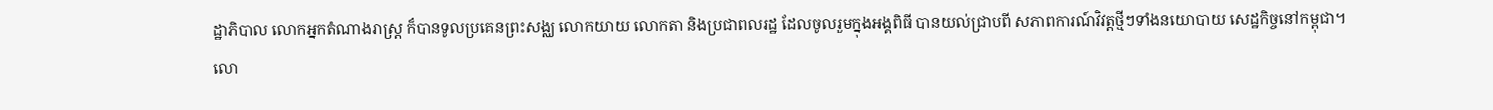ដ្ឋាភិបាល លោកអ្នកតំណាងរាស្រ្ត ក៏បានទូលប្រគេនព្រះសង្ឈ លោកយាយ លោកតា និងប្រជាពលរដ្ឋ ដែលចូលរួមក្នុងអង្គពិធី បានយល់ជ្រាបពី សភាពការណ៍វិវត្តថ្មីៗទាំងនយោបាយ សេដ្ឋកិច្ចនៅកម្ពុជា។
លោ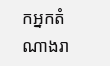កអ្នកតំណាងរា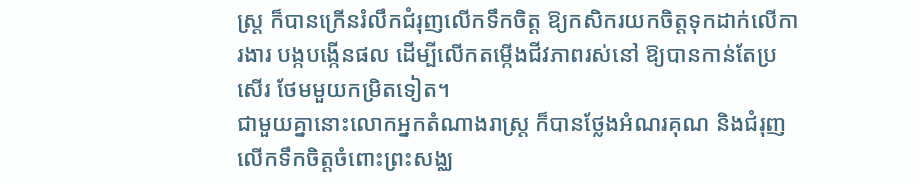ស្រ្ត ក៏បានក្រើនរំលឹកជំរុញលើកទឹកចិត្ត ឱ្យកសិករយកចិត្តទុកដាក់លើការងារ បង្កបង្កើនផល ដើម្បីលើកតម្កើងជីវភាពរស់នៅ ឱ្យបានកាន់តែប្រសើរ ថែមមួយកម្រិតទៀត។
ជាមួយគ្នានោះលោកអ្នកតំណាងរាស្រ្ត ក៏បានថ្លែងអំណរគុណ និងជំរុញលើកទឹកចិត្តចំពោះព្រះសង្ឈ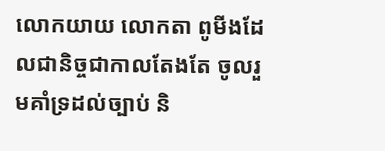លោកយាយ លោកតា ពូមីងដែលជានិច្ចជាកាលតែងតែ ចូលរួមគាំទ្រដល់ច្បាប់ និ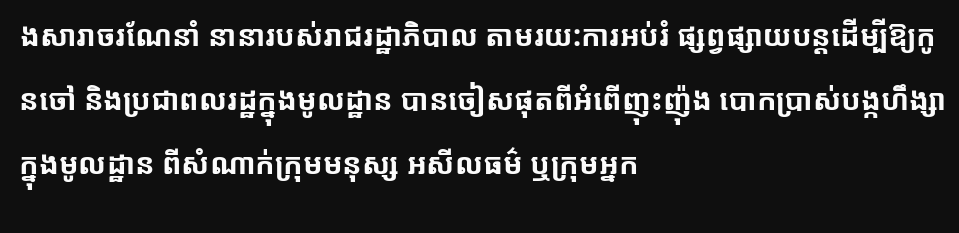ងសារាចរណែនាំ នានារបស់រាជរដ្ឋាភិបាល តាមរយ:ការអប់រំ ផ្សព្វផ្សាយបន្តដើម្បីឱ្យកូនចៅ និងប្រជាពលរដ្ឋក្នុងមូលដ្ឋាន បានចៀសផុតពីអំពើញុះញ៉ុង បោកប្រាស់បង្កហឹង្សាក្នុងមូលដ្ឋាន ពីសំណាក់ក្រុមមនុស្ស អសីលធម៌ ឬក្រុមអ្នក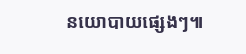នយោបាយផ្សេងៗ៕